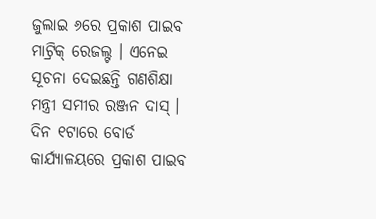ଜୁଲାଇ ୬ରେ ପ୍ରକାଶ ପାଇବ ମାଟ୍ରିକ୍ ରେଜଲ୍ଟ । ଏନେଇ ସୂଚନା ଦେଇଛନ୍ତି ଗଣଶିକ୍ଷା ମନ୍ତ୍ରୀ ସମୀର ରଞ୍ଜନ ଦାସ୍ । ଦିନ ୧ଟାରେ ବୋର୍ଡ କାର୍ଯ୍ୟାଳୟରେ ପ୍ରକାଶ ପାଇବ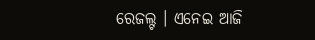ରେଜଲ୍ଟ । ଏନେଇ ଆଜି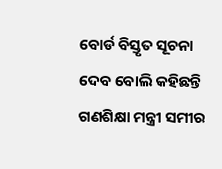ବୋର୍ଡ ବିସ୍ତୃତ ସୂଚନା ଦେବ ବୋଲି କହିଛନ୍ତି ଗଣଶିକ୍ଷା ମନ୍ତ୍ରୀ ସମୀର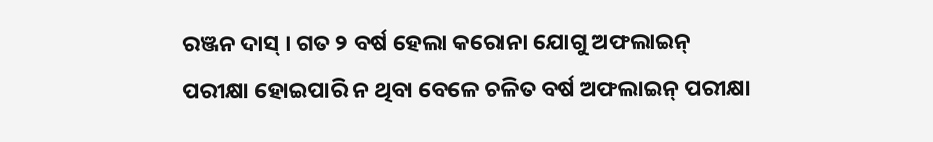ରଞ୍ଜନ ଦାସ୍ । ଗତ ୨ ବର୍ଷ ହେଲା କରୋନା ଯୋଗୁ ଅଫଲାଇନ୍ ପରୀକ୍ଷା ହୋଇପାରି ନ ଥିବା ବେଳେ ଚଳିତ ବର୍ଷ ଅଫଲାଇନ୍ ପରୀକ୍ଷା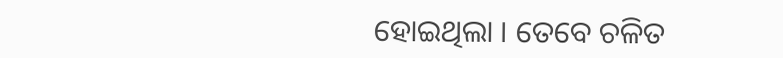ହୋଇଥିଲା । ତେବେ ଚଳିତ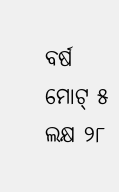ବର୍ଷ ମୋଟ୍ ୫ ଲକ୍ଷ ୨୮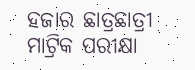ହଜାର ଛାତ୍ରଛାତ୍ରୀ ମାଟ୍ରିକ ପରୀକ୍ଷା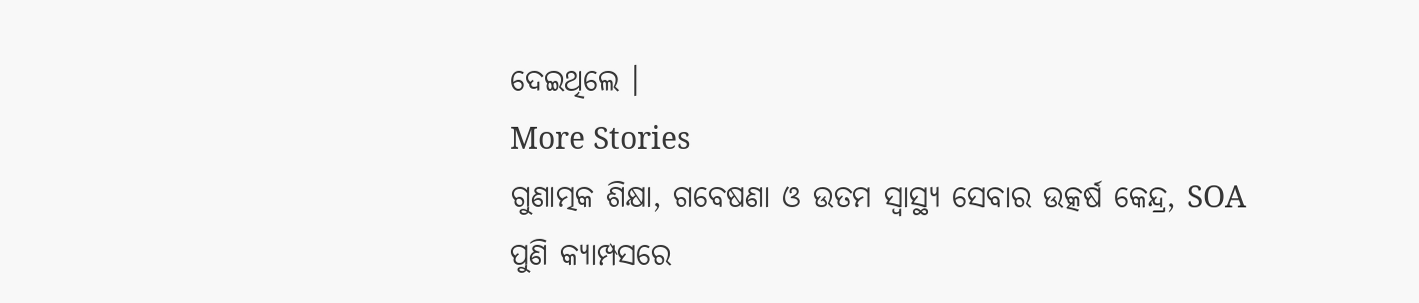ଦେଇଥିଲେ ।
More Stories
ଗୁଣାତ୍ମକ ଶିକ୍ଷା, ଗବେଷଣା ଓ ଉତମ ସ୍ୱାସ୍ଥ୍ୟ ସେବାର ଉତ୍କର୍ଷ କେନ୍ଦ୍ର, SOA
ପୁଣି କ୍ୟାମ୍ପସରେ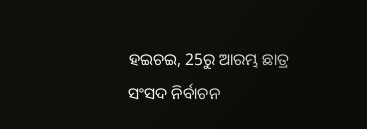ହଇଚଇ, 25ରୁ ଆରମ୍ଭ ଛାତ୍ର ସଂସଦ ନିର୍ବାଚନ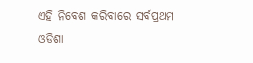ଏହି ନିବେଶ କରିବାରେ ସର୍ବପ୍ରଥମ ଓଡିଶା